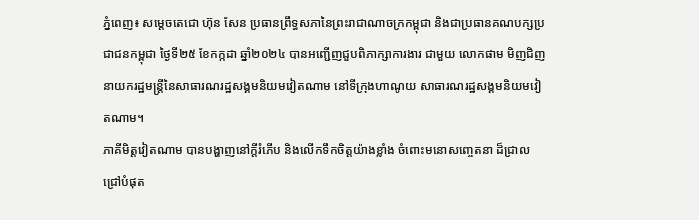ភ្នំពេញ៖ សម្តេចតេជោ ហ៊ុន សែន ប្រធានព្រឹទ្ធសភានៃព្រះរាជាណាចក្រកម្ពុជា និងជាប្រធានគណបក្សប្រជាជនកម្ពុជា ថ្ងៃទី២៥ ខែកក្កដា ឆ្នាំ២០២៤ បានអញ្ជើញជួបពិភាក្សាការងារ ជាមួយ លោកផាម មិញជិញ នាយករដ្ឋមន្រ្តីនៃសាធារណរដ្ឋសង្គមនិយមវៀតណាម នៅទីក្រុងហាណូយ សាធារណរដ្ឋសង្គមនិយមវៀតណាម។
ភាគីមិត្តវៀតណាម បានបង្ហាញនៅក្ដីរំភើប និងលើកទឹកចិត្តយ៉ាងខ្លាំង ចំពោះមនោសញ្ចេតនា ដ៏ជ្រាលជ្រៅបំផុត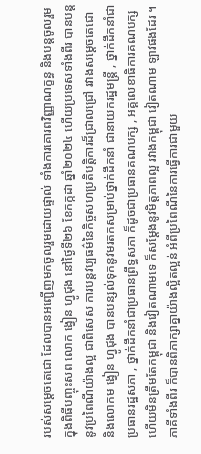របស់សម្ដេចតេជោ ដែលបានអញ្ជើញមកចូលរួមដោយផ្ទាល់ ទាំងការគោរពវិញ្ញាណក្ខន្ធ និងបន្តចូលរួមក្នុងពិធីបញ្ចុះសព លោក ង្វៀន ហ្វូជុង នៅថ្ងៃទី២៦ ខែកក្កដា ឆ្នាំ២០២៤ ហើយប្រទេសទាំងពីរ បានបន្តនូវប្រពៃណីយ៉ាងល្អ ជាពិសេស ការបន្តវប្បធម៌នៃកិច្ចសហប្រតិបត្តិការដ៏ជ្រាលជ្រៅ រវាងសម្ដេចតេជោ និងលោកម ង្វៀន ហ្វូជុង បានបន្សល់ទុកនូវមរតកសម្រាប់ថ្នាក់ដឹកនាំ ជានាយករដ្ឋមន្ត្រី , ថ្នាក់ដឹកនាំជាប្រធានរដ្ឋសភា , ថ្នាក់ដឹកនាំជាប្រធានព្រឹទ្ធសភា ក៏ដូចជាប្រធានគណបក្ស , អគ្គលេខាធិការគណបក្ស ហើយមិនត្រឹមតែកម្ពុជា និងវៀតណាមទេ ក៏សម្ដែងនូវមិត្តភាពល្អ រវាងកម្ពុជា វៀតណាម ឡាវផងដែរ ។
ភាគីទាំងពីរ ក៏បានពិភាក្សាគ្នាយ៉ាងល្អិតល្អន់ អំពីប្រពៃណីនៃការធ្វើការជាមួយ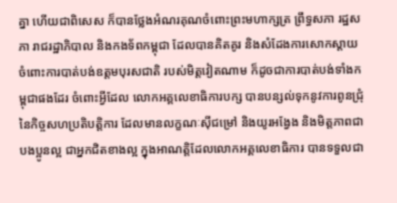គ្នា ហើយជាពិសេស ក៏បានថ្លែងអំណរគុណចំពោះព្រះមហាក្សត្រ ព្រឹទ្ធសភា រដ្ឋសភា រាជរដ្ឋាភិបាល និងកងទ័ពកម្ពុជា ដែលបានគិតគូរ និងសំដែងការសោកស្ដាយ ចំពោះការបាត់បង់ឧត្តមបុរសជាតិ របស់មិត្តវៀតណាម ក៏ដូចជាការបាត់បង់ទាំងកម្ពុជាផងដែរ ចំពោះអ្វីដែល លោកអគ្គលេខាធិការបក្ស បានបន្សល់ទុកនូវការពូនជ្រុំ នៃកិច្ចសហប្រតិបត្តិការ ដែលមានលក្ខណៈស៊ីជម្រៅ និងយូរអង្វែង និងមិត្តភាពជាបងប្អូនល្អ ជាអ្នកជិតខាងល្អ ក្នុងអាណត្តិដែលលោកអគ្គលេខាធិការ បានទទួលជា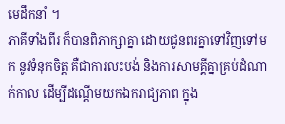មេដឹកនាំ ។
ភាគីទាំងពីរ ក៏បានពិភាក្សាគ្នា ដោយជូនពរគ្នាទៅវិញទៅមក នូវទំនុកចិត្ត គឺជាការលះបង់ និងការសាមគ្គីគ្នាគ្រប់ដំណាក់កាល ដើម្បីដណ្ដើមយកឯករាជ្យភាព ក្នុង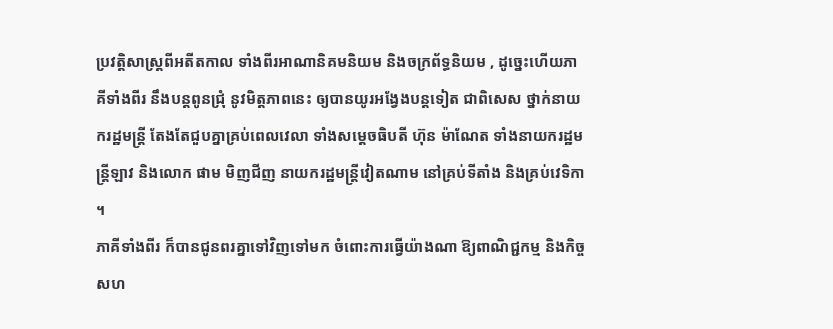ប្រវត្តិសាស្ត្រពីអតីតកាល ទាំងពីរអាណានិគមនិយម និងចក្រព័ទ្ធនិយម , ដូច្នេះហើយភាគីទាំងពីរ នឹងបន្តពូនជ្រុំ នូវមិត្តភាពនេះ ឲ្យបានយូរអង្វែងបន្តទៀត ជាពិសេស ថ្នាក់នាយករដ្ឋមន្ត្រី តែងតែជួបគ្នាគ្រប់ពេលវេលា ទាំងសម្ដេចធិបតី ហ៊ុន ម៉ាណែត ទាំងនាយករដ្ឋមន្ត្រីឡាវ និងលោក ផាម មិញជីញ នាយករដ្ឋមន្ត្រីវៀតណាម នៅគ្រប់ទីតាំង និងគ្រប់វេទិកា ។
ភាគីទាំងពីរ ក៏បានជូនពរគ្នាទៅវិញទៅមក ចំពោះការធ្វើយ៉ាងណា ឱ្យពាណិជ្ជកម្ម និងកិច្ចសហ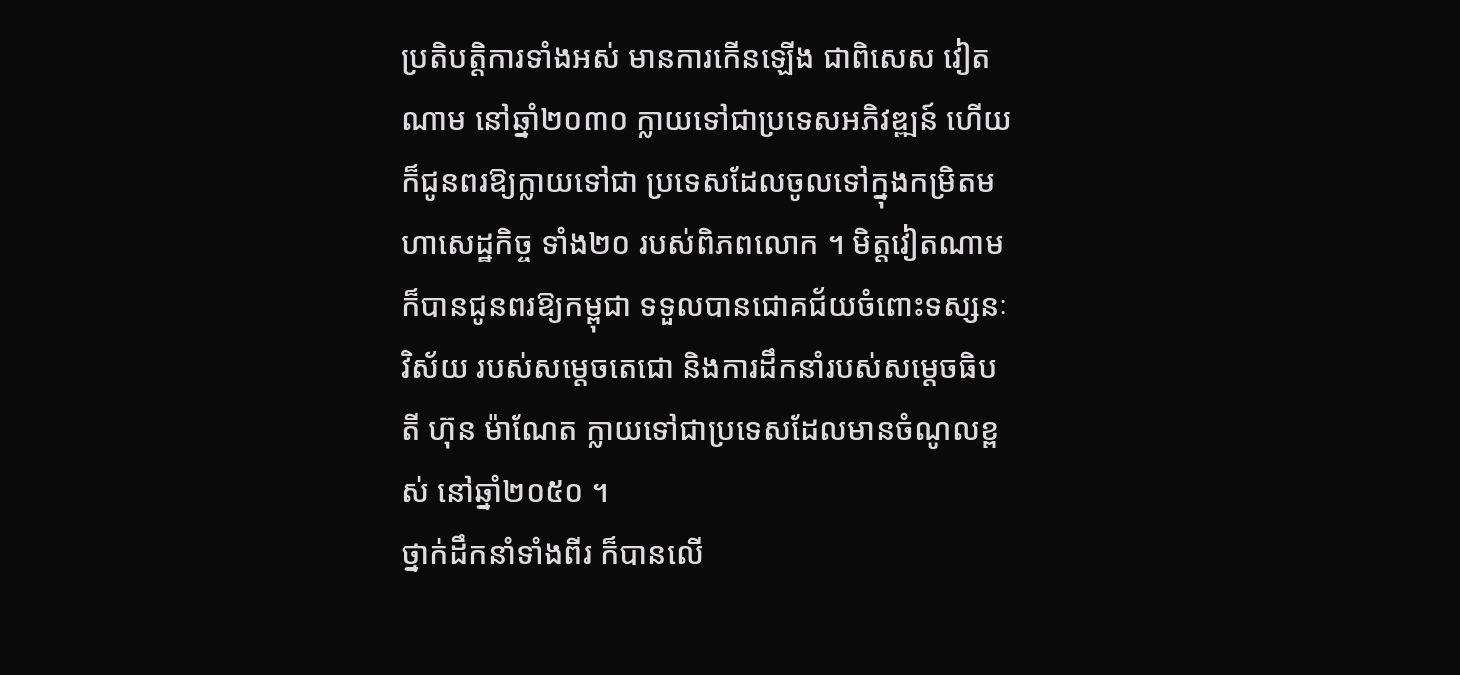ប្រតិបត្តិការទាំងអស់ មានការកើនឡើង ជាពិសេស វៀតណាម នៅឆ្នាំ២០៣០ ក្លាយទៅជាប្រទេសអភិវឌ្ឍន៍ ហើយក៏ជូនពរឱ្យក្លាយទៅជា ប្រទេសដែលចូលទៅក្នុងកម្រិតមហាសេដ្ឋកិច្ច ទាំង២០ របស់ពិភពលោក ។ មិត្តវៀតណាម ក៏បានជូនពរឱ្យកម្ពុជា ទទួលបានជោគជ័យចំពោះទស្សនៈវិស័យ របស់សម្ដេចតេជោ និងការដឹកនាំរបស់សម្ដេចធិបតី ហ៊ុន ម៉ាណែត ក្លាយទៅជាប្រទេសដែលមានចំណូលខ្ពស់ នៅឆ្នាំ២០៥០ ។
ថ្នាក់ដឹកនាំទាំងពីរ ក៏បានលើ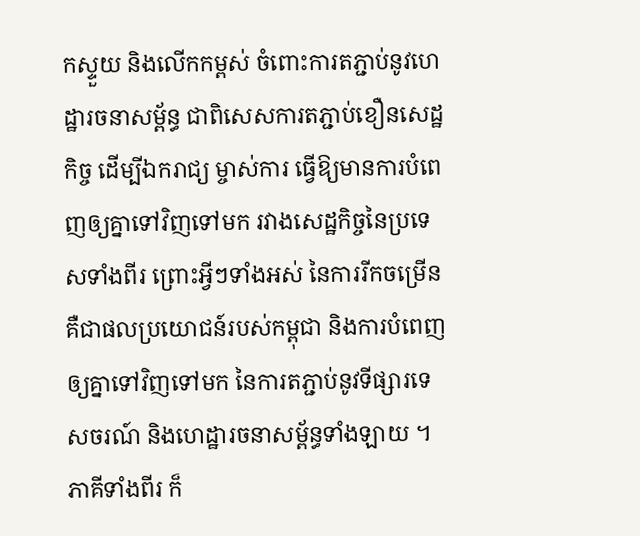កស្ទួយ និងលើកកម្ពស់ ចំពោះការតភ្ជាប់នូវហេដ្ឋារចនាសម្ព័ន្ធ ជាពិសេសការតភ្ជាប់ខឿនសេដ្ឋកិច្ច ដើម្បីឯករាជ្យ ម្ចាស់ការ ធ្វើឱ្យមានការបំពេញឲ្យគ្នាទៅវិញទៅមក រវាងសេដ្ឋកិច្ចនៃប្រទេសទាំងពីរ ព្រោះអ្វីៗទាំងអស់ នៃការរីកចម្រើន គឺជាផលប្រយោជន៍របស់កម្ពុជា និងការបំពេញឲ្យគ្នាទៅវិញទៅមក នៃការតភ្ជាប់នូវទីផ្សារទេសចរណ៍ និងហេដ្ឋារចនាសម្ព័ន្ធទាំងឡាយ ។
ភាគីទាំងពីរ ក៏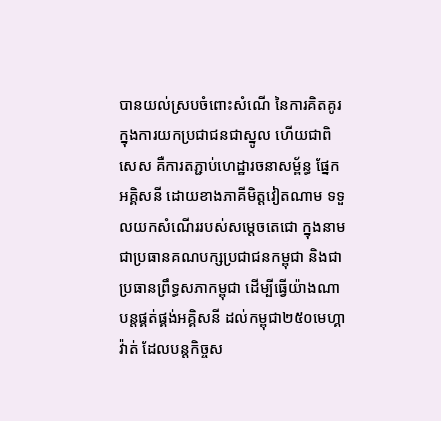បានយល់ស្របចំពោះសំណើ នៃការគិតគូរក្នុងការយកប្រជាជនជាស្នូល ហើយជាពិសេស គឺការតភ្ជាប់ហេដ្ឋារចនាសម្ព័ន្ធ ផ្នែកអគ្គិសនី ដោយខាងភាគីមិត្តវៀតណាម ទទួលយកសំណើររបស់សម្ដេចតេជោ ក្នុងនាមជាប្រធានគណបក្សប្រជាជនកម្ពុជា និងជាប្រធានព្រឹទ្ធសភាកម្ពុជា ដើម្បីធ្វើយ៉ាងណាបន្តផ្គត់ផ្គង់អគ្គិសនី ដល់កម្ពុជា២៥០មេហ្គាវ៉ាត់ ដែលបន្តកិច្ចស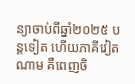ន្យាចាប់ពីឆ្នាំ២០២៥ បន្តទៀត ហើយភាគីវៀតណាម គឺពេញចិ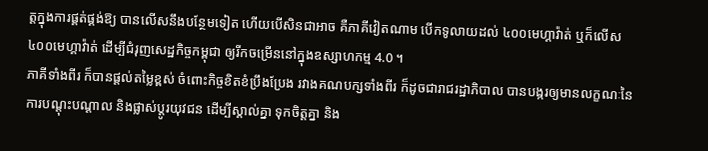ត្តក្នុងការផ្គត់ផ្គង់ឱ្យ បានលើសនឹងបន្ថែមទៀត ហើយបើសិនជាអាច គឺភាគីវៀតណាម បើកទូលាយដល់ ៤០០មេហ្គាវ៉ាត់ ឬក៏លើស ៤០០មេហ្គាវ៉ាត់ ដើម្បីជំរុញសេដ្ឋកិច្ចកម្ពុជា ឲ្យរីកចម្រើននៅក្នុងឧស្សាហកម្ម 4.0 ។
ភាគីទាំងពីរ ក៏បានផ្ដល់តម្លៃខ្ពស់ ចំពោះកិច្ចខិតខំប្រឹងប្រែង រវាងគណបក្សទាំងពីរ ក៏ដូចជារាជរដ្ឋាភិបាល បានបង្ករឲ្យមានលក្ខណៈនៃការបណ្ដុះបណ្ដាល និងផ្លាស់ប្ដូរយុវជន ដើម្បីស្គាល់គ្នា ទុកចិត្តគ្នា និង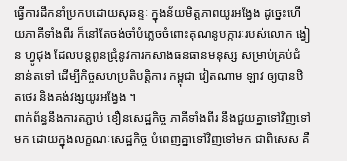ធ្វើការដឹកនាំប្រកបដោយសុឆន្ទៈ ក្នុងន័យមិត្តភាពយូរអង្វែង ដូច្នេះហើយភាគីទាំងពីរ ក៏នៅតែចង់ចាំបំភ្លេចចំពោះគុណនូបក្ការៈរបស់លោក ង្វៀន ហ្វូជុង ដែលបន្តពូនជ្រុំនូវការកសាងធនធានមនុស្ស សម្រាប់គ្រប់ជំនាន់តទៅ ដើម្បីកិច្ចសហប្រតិបត្តិការ កម្ពុជា វៀតណាម ឡាវ ឲ្យបានឋិតថេរ និងគង់វង្សយូរអង្វែង ។
ពាក់ព័ន្ធនឹងការតភ្ជាប់ ខឿនសេដ្ឋកិច្ច ភាគីទាំងពីរ នឹងជួយគ្នាទៅវិញទៅមក ដោយក្នុងលក្ខណៈសេដ្ឋកិច្ច បំពេញគ្នាទៅវិញទៅមក ជាពិសេស គឺ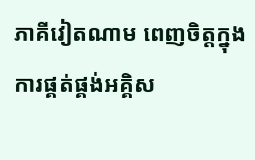ភាគីវៀតណាម ពេញចិត្តក្នុងការផ្គត់ផ្គង់អគ្គិស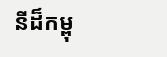នីដ៏កម្ពុ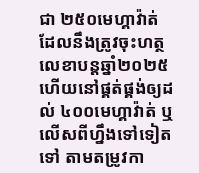ជា ២៥០មេហ្គាវ៉ាត់ ដែលនឹងត្រូវចុះហត្ថលេខាបន្តឆ្នាំ២០២៥ ហើយនៅផ្គត់ផ្គង់ឲ្យដល់ ៤០០មេហ្គាវ៉ាត់ ឬលើសពីហ្នឹងទៅទៀតទៅ តាមតម្រូវកា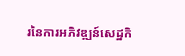រនៃការអភិវឌ្ឍន៍សេដ្ឋកិ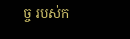ច្ច របស់ក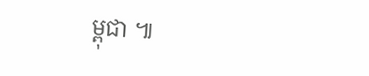ម្ពុជា ៕